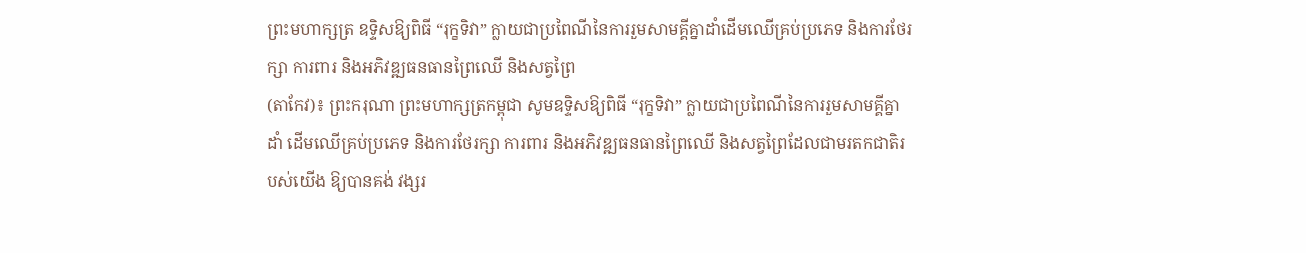ព្រះមហាក្សត្រ ឧទ្ទិសឱ្យពិធី “រុក្ខទិវា” ក្លាយជាប្រពៃណីនៃការរួមសាមគ្គីគ្នាដាំដើមឈើគ្រប់ប្រភេទ និងការថែរក្សា ការពារ និងអភិវឌ្ឍធនធានព្រៃឈើ និងសត្វព្រៃ
(តាកែវ)៖ ព្រះករុណា ព្រះមហាក្សត្រកម្ពុជា សូមឧទ្ទិសឱ្យពិធី “រុក្ខទិវា” ក្លាយជាប្រពៃណីនៃការរួមសាមគ្គីគ្នាដាំ ដើមឈើគ្រប់ប្រភេទ និងការថែរក្សា ការពារ និងអភិវឌ្ឍធនធានព្រៃឈើ និងសត្វព្រៃដែលជាមរតកជាតិរបស់យើង ឱ្យបានគង់ វង្សរ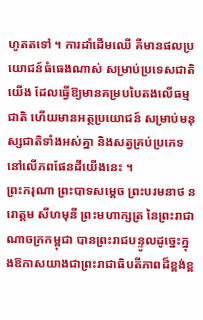ហូតតទៅ ។ ការដាំដើមឈើ គឺមានផលប្រយោជន៍ធំធេងណាស់ សម្រាប់ប្រទេសជាតិយើង ដែលធ្វើឱ្យមានគម្របបៃតងលើធម្មជាតិ ហើយមានអត្ថប្រយោជន៍ សម្រាប់មនុស្សជាតិទាំងអស់គ្នា និងសត្វគ្រប់ប្រភេទ នៅលើភពផែនដីយើងនេះ ។
ព្រះករុណា ព្រះបាទសម្តេច ព្រះបរមនាថ នរោត្តម សីហមុនី ព្រះមហាក្សត្រ នៃព្រះរាជាណាចក្រកម្ពុជា បានព្រះរាជបន្ទូលដូច្នេះក្នុងឱកាសយាងជាព្រះរាជាធិបតីភាពដ៏ខ្ពង់ខ្ព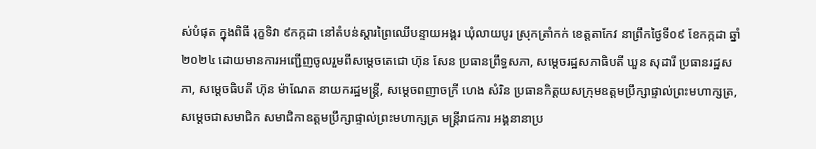ស់បំផុត ក្នុងពិធី រុក្ខទិវា ៩កក្កដា នៅតំបន់ស្ដារព្រៃឈើបន្ទាយអង្គរ ឃុំលាយបូរ ស្រុកត្រាំកក់ ខេត្តតាកែវ នាព្រឹកថ្ងៃទី០៩ ខែកក្កដា ឆ្នាំ២០២៤ ដោយមានការអញ្ជើញចូលរួមពីសម្ដេចតេជោ ហ៊ុន សែន ប្រធានព្រឹទ្ធសភា, សម្ដេចរដ្ឋសភាធិបតី ឃួន សុដារី ប្រធានរដ្ឋសភា, សម្ដេចធិបតី ហ៊ុន ម៉ាណែត នាយករដ្ឋមន្ត្រី, សម្ដេចពញាចក្រី ហេង សំរិន ប្រធានកិត្តយសក្រុមឧត្តមប្រឹក្សាផ្ទាល់ព្រះមហាក្សត្រ, សម្ដេចជាសមាជិក សមាជិកាឧត្តមប្រឹក្សាផ្ទាល់ព្រះមហាក្សត្រ មន្ត្រីរាជការ អង្គនានាប្រ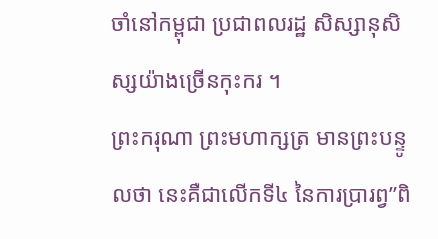ចាំនៅកម្ពុជា ប្រជាពលរដ្ឋ សិស្សានុសិស្សយ៉ាងច្រើនកុះករ ។
ព្រះករុណា ព្រះមហាក្សត្រ មានព្រះបន្ទូលថា នេះគឺជាលើកទី៤ នៃការប្រារព្វ”ពិ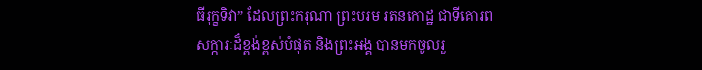ធីរុក្ខទិវា” ដែលព្រះករុណា ព្រះបរម រតនកោដ្ឋ ជាទីគោរពសក្ការៈដ៏ខ្ពង់ខ្ពស់បំផុត និងព្រះអង្គ បានមកចូលរួ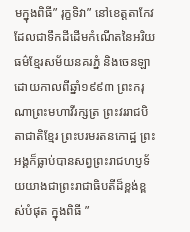មក្នុងពិធី” រុក្ខទិវា” នៅខេត្តតាកែវ ដែលជាទឹកដីដើមកំណើតនៃអរិយធម៌ខ្មែរសម័យនគរភ្នំ និងចេនឡា ដោយកាលពីឆ្នាំ១៩៩៣ ព្រះករុណាព្រះមហាវីរក្សត្រ ព្រះវររាជបិតាជាតិខ្មែរ ព្រះបរមរតនកោដ្ឋ ព្រះអង្គក៏ធ្លាប់បានសព្វព្រះរាជហប្ញទ័យយាងជាព្រះរាជាធិបតីដ៏ខ្ពង់ខ្ពស់បំផុត ក្នុងពិធី ”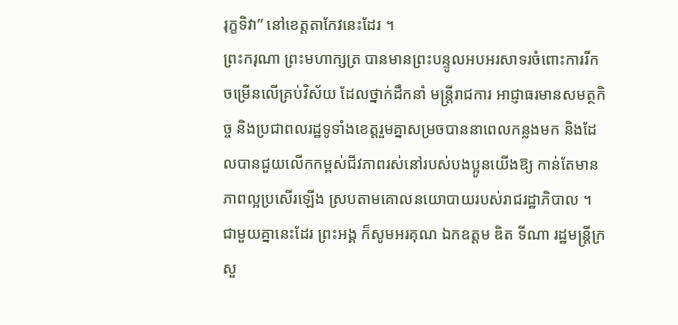រុក្ខទិវា” នៅខេត្តតាកែវនេះដែរ ។
ព្រះករុណា ព្រះមហាក្សត្រ បានមានព្រះបន្ទូលអបអរសាទរចំពោះការរីកចម្រើនលើគ្រប់វិស័យ ដែលថ្នាក់ដឹកនាំ មន្ត្រីរាជការ អាជ្ញាធរមានសមត្ថកិច្ច និងប្រជាពលរដ្ឋទូទាំងខេត្តរួមគ្នាសម្រចបាននាពេលកន្លងមក និងដែលបានជួយលើកកម្ពស់ជីវភាពរស់នៅរបស់បងប្អូនយើងឱ្យ កាន់តែមានភាពល្អប្រសើរឡើង ស្របតាមគោលនយោបាយរបស់រាជរដ្ឋាភិបាល ។ ជាមួយគ្នានេះដែរ ព្រះអង្គ ក៏សូមអរគុណ ឯកឧត្តម ឌិត ទីណា រដ្ឋមន្រ្តីក្រសួ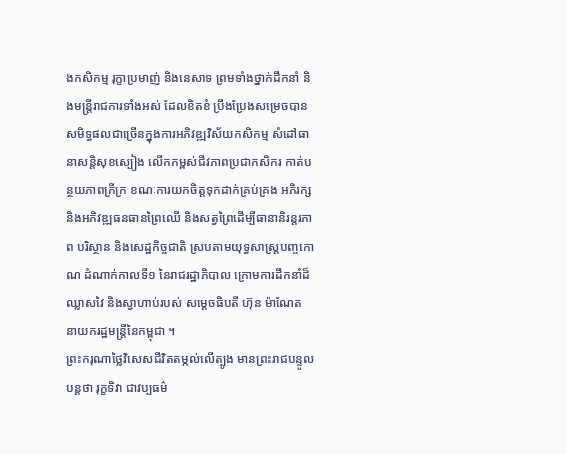ងកសិកម្ម រុក្ខាប្រមាញ់ និងនេសាទ ព្រមទាំងថ្នាក់ដឹកនាំ និងមន្ត្រីរាជការទាំងអស់ ដែលខិតខំ ប្រឹងប្រែងសម្រេចបានសមិទ្ធផលជាច្រើនក្នុងការអភិវឌ្ឍវិស័យកសិកម្ម សំដៅធានាសន្តិសុខស្បៀង លើកកម្ពស់ជីវភាពប្រជាកសិករ កាត់បន្ថយភាពក្រីក្រ ខណៈការយកចិត្តទុកដាក់គ្រប់គ្រង អភិរក្ស និងអភិវឌ្ឍធនធានព្រៃឈើ និងសត្វព្រៃដើម្បីធានានិរន្តរភាព បរិស្ថាន និងសេដ្ឋកិច្ចជាតិ ស្របតាមយុទ្ធសាស្រ្តបញ្ចកោណ ដំណាក់កាលទី១ នៃរាជរដ្ឋាភិបាល ក្រោមការដឹកនាំដ៏ឈ្លាសវៃ និងស្វាហាប់របស់ សម្តេចធិបតី ហ៊ុន ម៉ាណែត នាយករដ្ឋមន្រ្តីនៃកម្ពុជា ។
ព្រះករុណាថ្លៃវិសេសជីវិតតម្កល់លើត្បូង មានព្រះរាជបន្ទូលបន្តថា រុក្ខទិវា ជាវប្បធម៌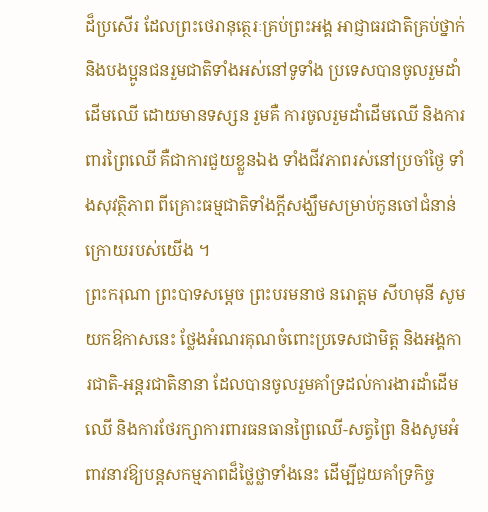ដ៏ប្រសើរ ដែលព្រះថេរានុត្ថេរៈគ្រប់ព្រះអង្គ អាជ្ញាធរជាតិគ្រប់ថ្នាក់ និងបងប្អូនជនរួមជាតិទាំងអស់នៅទូទាំង ប្រទេសបានចូលរួមដាំដើមឈើ ដោយមានទស្សន រួមគឺ ការចូលរួមដាំដើមឈើ និងការពារព្រៃឈើ គឺជាការជួយខ្លួនឯង ទាំងជីវភាពរស់នៅប្រចាំថ្ងៃ ទាំងសុវត្ថិភាព ពីគ្រោះធម្មជាតិទាំងក្តីសង្ឃឹមសម្រាប់កូនចៅជំនាន់ក្រោយរបស់យើង ។
ព្រះករុណា ព្រះបាទសម្តេច ព្រះបរមនាថ នរោត្តម សីហមុនី សូមយកឱកាសនេះ ថ្លែងអំណរគុណចំពោះប្រទេសជាមិត្ត និងអង្គការជាតិ-អន្តរជាតិនានា ដែលបានចូលរួមគាំទ្រដល់ការងារដាំដើមឈើ និងការថែរក្សាការពារធនធានព្រៃឈើ-សត្វព្រៃ និងសូមអំពាវនាវឱ្យបន្តសកម្មភាពដ៏ថ្លៃថ្លាទាំងនេះ ដើម្បីជួយគាំទ្រកិច្ច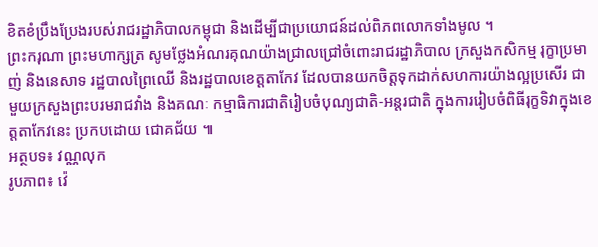ខិតខំប្រឹងប្រែងរបស់រាជរដ្ឋាភិបាលកម្ពុជា និងដើម្បីជាប្រយោជន៍ដល់ពិភពលោកទាំងមូល ។
ព្រះករុណា ព្រះមហាក្សត្រ សូមថ្លែងអំណរគុណយ៉ាងជ្រាលជ្រៅចំពោះរាជរដ្ឋាភិបាល ក្រសួងកសិកម្ម រុក្ខាប្រមាញ់ និងនេសាទ រដ្ឋបាលព្រៃឈើ និងរដ្ឋបាលខេត្តតាកែវ ដែលបានយកចិត្តទុកដាក់សហការយ៉ាងល្អប្រសើរ ជាមួយក្រសួងព្រះបរមរាជវាំង និងគណៈ កម្មាធិការជាតិរៀបចំបុណ្យជាតិ-អន្តរជាតិ ក្នុងការរៀបចំពិធីរុក្ខទិវាក្នុងខេត្តតាកែវនេះ ប្រកបដោយ ជោគជ័យ ៕
អត្ថបទ៖ វណ្ណលុក
រូបភាព៖ វ៉េ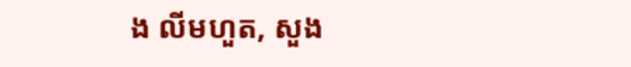ង លីមហួត, សួង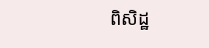ពិសិដ្ឋ